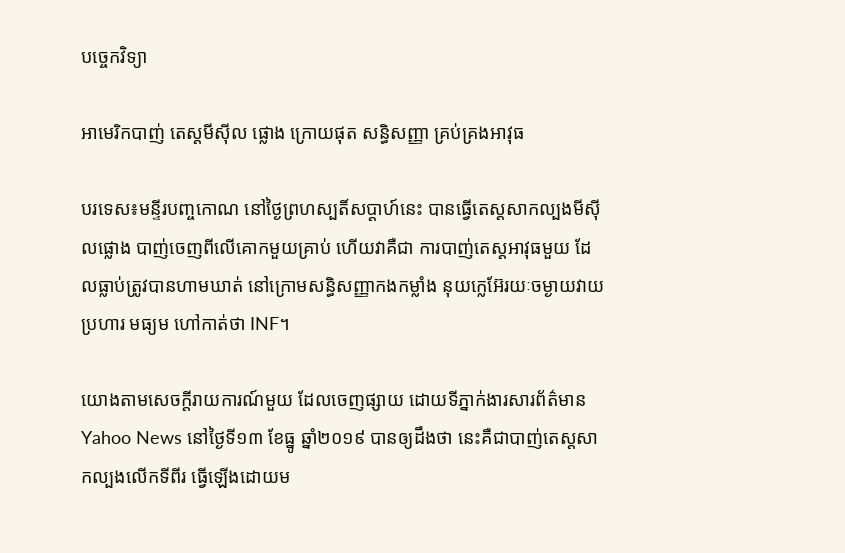បច្ចេកវិទ្យា

អាមេរិកបាញ់ តេស្តមីស៊ីល ផ្លោង ក្រោយផុត សន្ធិសញ្ញា គ្រប់គ្រងអាវុធ

បរទេស៖មន្ទីរបញ្ចកោណ នៅថ្ងៃព្រហស្បតិ៍សប្ដាហ៍នេះ បានធ្វើតេស្តសាកល្បងមីស៊ីលផ្លោង បាញ់ចេញពីលើគោកមួយគ្រាប់ ហើយវាគឺជា ការបាញ់តេស្តអាវុធមួយ ដែលធ្លាប់ត្រូវបានហាមឃាត់ នៅក្រោមសន្ធិសញ្ញាកងកម្លាំង នុយក្លេអ៊ែរយៈចម្ងាយវាយប្រហារ មធ្យម ហៅកាត់ថា INF។

យោងតាមសេចក្តីរាយការណ៍មួយ ដែលចេញផ្សាយ ដោយទីភ្នាក់ងារសារព័ត៌មាន Yahoo News នៅថ្ងៃទី១៣ ខែធ្នូ ឆ្នាំ២០១៩ បានឲ្យដឹងថា នេះគឺជាបាញ់តេស្តសាកល្បងលើកទីពីរ ធ្វើឡើងដោយម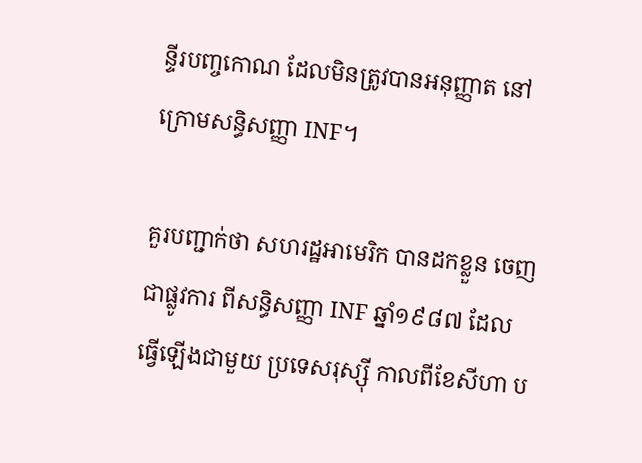ន្ទីរបញ្ចកោណ ដែលមិនត្រូវបានអនុញ្ញាត នៅក្រោមសន្ធិសញ្ញា INF។

គួរបញ្ជាក់ថា សហរដ្ឋអាមេរិក បានដកខ្លួន ចេញជាផ្លូវការ ពីសន្ធិសញ្ញា INF ឆ្នាំ១៩៨៧ ដែលធ្វើឡើងជាមួយ ប្រទេសរុស្ស៊ី កាលពីខែសីហា ប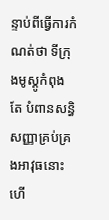ន្ទាប់ពីធ្វើការកំណត់ថា ទីក្រុងមូស្គូកំពុងតែ បំពានសន្ធិសញ្ញាគ្រប់គ្រងអាវុធនោះ ហើ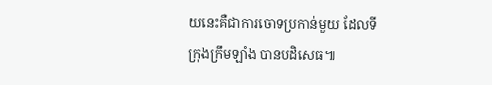យនេះគឺជាការចោទប្រកាន់មួយ ដែលទីក្រុងក្រឹមឡាំង បានបដិសេធ៕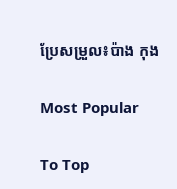ប្រែសម្រួល៖ប៉ាង កុង

Most Popular

To Top